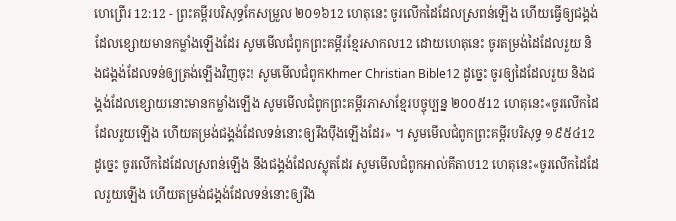ហេព្រើរ 12:12 - ព្រះគម្ពីរបរិសុទ្ធកែសម្រួល ២០១៦12 ហេតុនេះ ចូរលើកដៃដែលស្រពន់ឡើង ហើយធ្វើឲ្យជង្គង់ដែលខ្សោយមានកម្លាំងឡើងដែរ សូមមើលជំពូកព្រះគម្ពីរខ្មែរសាកល12 ដោយហេតុនេះ ចូរតម្រង់ដៃដែលរួយ និងជង្គង់ដែលទន់ឲ្យត្រង់ឡើងវិញចុះ! សូមមើលជំពូកKhmer Christian Bible12 ដូច្នេះ ចូរឲ្យដៃដែលរួយ និងជង្គង់ដែលខ្សោយនោះមានកម្លាំងឡើង សូមមើលជំពូកព្រះគម្ពីរភាសាខ្មែរបច្ចុប្បន្ន ២០០៥12 ហេតុនេះ«ចូរលើកដៃដែលរួយឡើង ហើយតម្រង់ជង្គង់ដែលទន់នោះឲ្យរឹងប៉ឹងឡើងដែរ» ។ សូមមើលជំពូកព្រះគម្ពីរបរិសុទ្ធ ១៩៥៤12 ដូច្នេះ ចូរលើកដៃដែលស្រពន់ឡើង នឹងជង្គង់ដែលស្លុតដែរ សូមមើលជំពូកអាល់គីតាប12 ហេតុនេះ«ចូរលើកដៃដែលរួយឡើង ហើយតម្រង់ជង្គង់ដែលទន់នោះឲ្យរឹង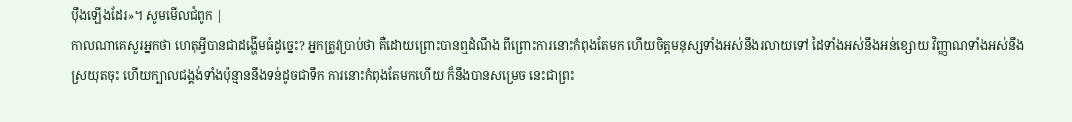ប៉ឹងឡើងដែរ»។ សូមមើលជំពូក |
កាលណាគេសួរអ្នកថា ហេតុអ្វីបានជាដង្ហើមធំដូច្នេះ? អ្នកត្រូវប្រាប់ថា គឺដោយព្រោះបានឮដំណឹង ពីព្រោះការនោះកំពុងតែមក ហើយចិត្តមនុស្សទាំងអស់នឹងរលាយទៅ ដៃទាំងអស់នឹងអន់ខ្សោយ វិញ្ញាណទាំងអស់នឹងស្រយុតចុះ ហើយក្បាលជង្គង់ទាំងប៉ុន្មាននឹងទន់ដូចជាទឹក ការនោះកំពុងតែមកហើយ ក៏នឹងបានសម្រេច នេះជាព្រះ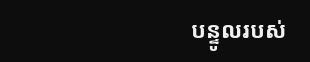បន្ទូលរបស់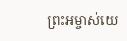ព្រះអម្ចាស់យេ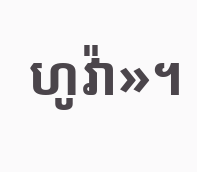ហូវ៉ា»។